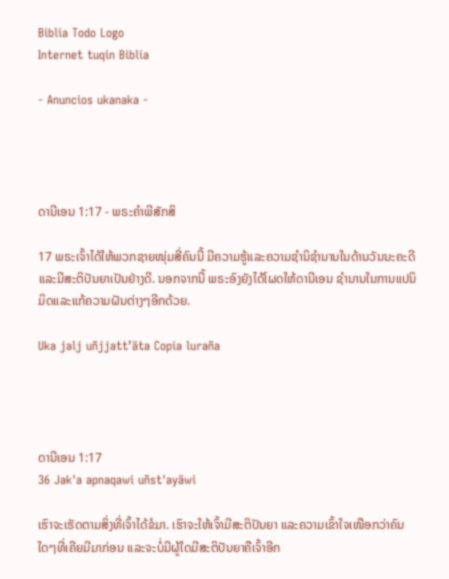Biblia Todo Logo
Internet tuqin Biblia

- Anuncios ukanaka -




ດານີເອນ 1:17 - ພຣະຄຳພີສັກສິ

17 ພຣະເຈົ້າໄດ້ໃຫ້ພວກຊາຍໜຸ່ມສີ່ຄົນນີ້ ມີຄວາມຮູ້ແລະຄວາມຊຳນິຊຳນານໃນດ້ານວັນນະຄະດີແລະມີສະຕິປັນຍາເປັນຢ່າງດີ. ນອກຈາກນີ້ ພຣະອົງຍັງໄດ້ໂຜດໃຫ້ດານີເອນ ຊຳນານໃນການແປນິມິດແລະແກ້ຄວາມຝັນຕ່າງໆອີກດ້ວຍ.

Uka jalj uñjjattʼäta Copia luraña




ດານີເອນ 1:17
36 Jak'a apnaqawi uñst'ayäwi

ເຮົາຈະເຮັດຕາມສິ່ງທີ່ເຈົ້າໄດ້ຂໍມາ. ເຮົາຈະໃຫ້ເຈົ້າມີສະຕິປັນຍາ ແລະຄວາມເຂົ້າໃຈເໜືອກວ່າຄົນໃດໆທີ່ເຄີຍມີມາກ່ອນ ແລະຈະບໍ່ມີຜູ້ໃດມີສະຕິປັນຍາຄືເຈົ້າອີກ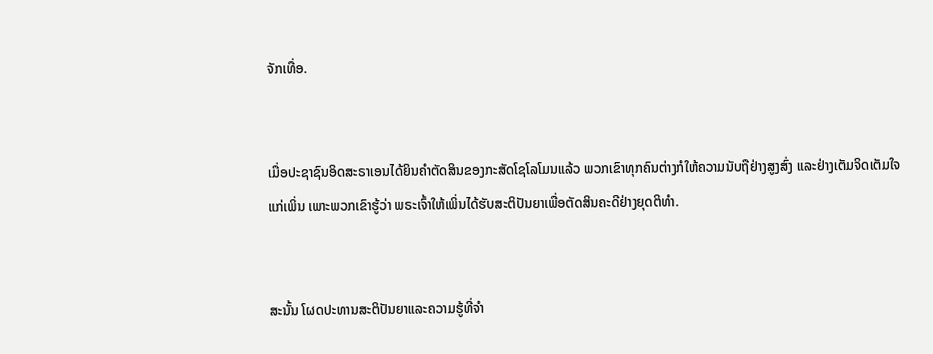ຈັກເທື່ອ.


ເມື່ອປະຊາຊົນອິດສະຣາເອນໄດ້ຍິນຄຳຕັດສິນຂອງກະສັດໂຊໂລໂມນແລ້ວ ພວກເຂົາທຸກຄົນຕ່າງກໍໃຫ້ຄວາມນັບຖືຢ່າງສູງສົ່ງ ແລະຢ່າງເຕັມຈິດເຕັມໃຈແກ່ເພິ່ນ ເພາະພວກເຂົາຮູ້ວ່າ ພຣະເຈົ້າໃຫ້ເພິ່ນໄດ້ຮັບສະຕິປັນຍາເພື່ອຕັດສິນຄະດີຢ່າງຍຸດຕິທຳ.


ສະນັ້ນ ໂຜດປະທານສະຕິປັນຍາແລະຄວາມຮູ້ທີ່ຈຳ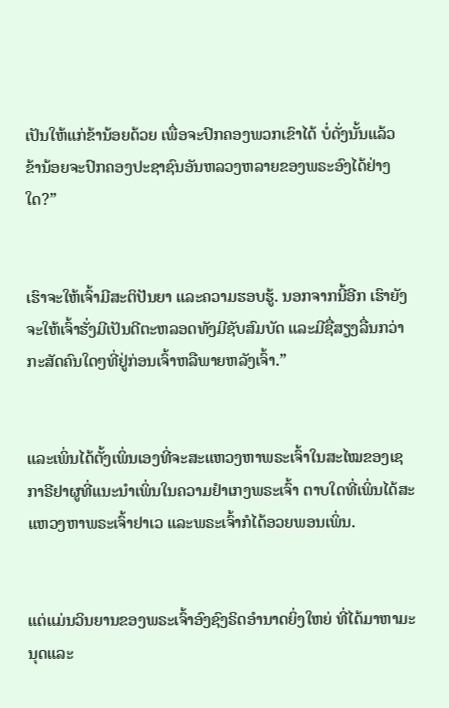ເປັນໃຫ້ແກ່ຂ້ານ້ອຍດ້ວຍ ເພື່ອຈະປົກຄອງພວກເຂົາໄດ້ ບໍ່ດັ່ງນັ້ນແລ້ວ ຂ້ານ້ອຍຈະປົກຄອງປະຊາຊົນອັນຫລວງຫລາຍຂອງພຣະອົງໄດ້ຢ່າງໃດ?”


ເຮົາຈະໃຫ້ເຈົ້າມີສະຕິປັນຍາ ແລະຄວາມຮອບຮູ້. ນອກຈາກນີ້ອີກ ເຮົາຍັງຈະໃຫ້ເຈົ້າຮັ່ງມີເປັນດີຕະຫລອດທັງມີຊັບສົມບັດ ແລະມີຊື່ສຽງລື່ນກວ່າກະສັດຄົນໃດໆທີ່ຢູ່ກ່ອນເຈົ້າຫລືພາຍຫລັງເຈົ້າ.”


ແລະເພິ່ນໄດ້ຕັ້ງເພິ່ນເອງທີ່ຈະສະແຫວງຫາພຣະເຈົ້າໃນສະໄໝຂອງເຊກາຣີຢາຜູທີ່ແນະນຳເພິ່ນໃນຄວາມຢຳເກງພຣະເຈົ້າ ຕາບໃດທີ່ເພິ່ນໄດ້ສະແຫວງຫາພຣະເຈົ້າຢາເວ ແລະພຣະເຈົ້າກໍໄດ້ອວຍພອນເພິ່ນ.


ແຕ່ແມ່ນວິນຍານຂອງພຣະເຈົ້າອົງຊົງຣິດອຳນາດຍິ່ງໃຫຍ່ ທີ່ໄດ້ມາຫາມະນຸດແລະ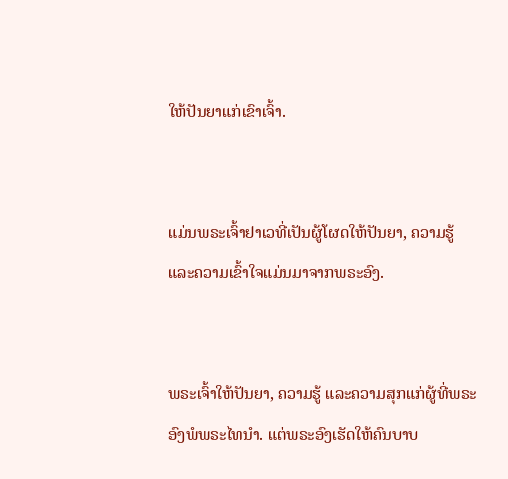ໃຫ້ປັນຍາແກ່ເຂົາເຈົ້າ.


ແມ່ນພຣະເຈົ້າຢາເວທີ່ເປັນຜູ້ໂຜດໃຫ້ປັນຍາ, ຄວາມຮູ້ ແລະຄວາມເຂົ້າໃຈແມ່ນມາຈາກພຣະອົງ.


ພຣະເຈົ້າໃຫ້ປັນຍາ, ຄວາມຮູ້ ແລະຄວາມສຸກແກ່ຜູ້ທີ່ພຣະອົງພໍພຣະໄທນຳ. ແຕ່ພຣະອົງເຮັດໃຫ້ຄົນບາບ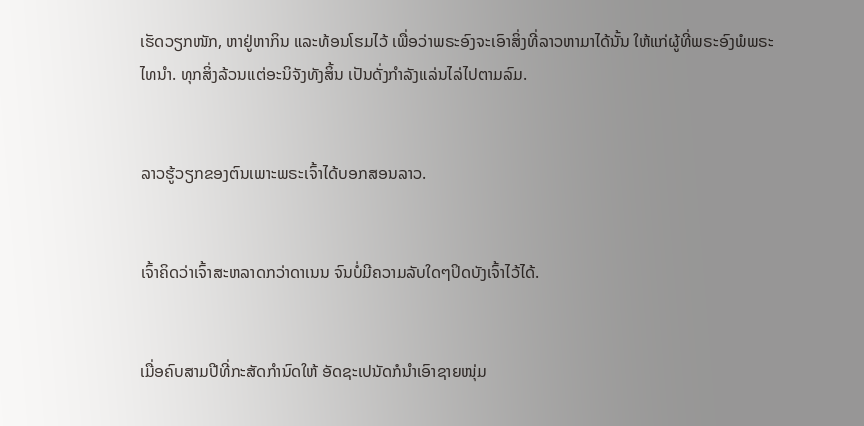ເຮັດວຽກໜັກ, ຫາຢູ່ຫາກິນ ແລະທ້ອນໂຮມໄວ້ ເພື່ອວ່າພຣະອົງຈະເອົາສິ່ງທີ່ລາວຫາມາໄດ້ນັ້ນ ໃຫ້ແກ່ຜູ້ທີ່ພຣະອົງພໍພຣະໄທນຳ. ທຸກສິ່ງລ້ວນແຕ່ອະນິຈັງທັງສິ້ນ ເປັນດັ່ງກຳລັງແລ່ນໄລ່ໄປຕາມລົມ.


ລາວຮູ້ວຽກຂອງຕົນເພາະພຣະເຈົ້າໄດ້ບອກສອນລາວ.


ເຈົ້າຄິດວ່າເຈົ້າສະຫລາດກວ່າດາເນນ ຈົນບໍ່ມີຄວາມລັບໃດໆປິດບັງເຈົ້າໄວ້ໄດ້.


ເມື່ອຄົບສາມປີທີ່ກະສັດກຳນົດໃຫ້ ອັດຊະເປນັດກໍນຳເອົາຊາຍໜຸ່ມ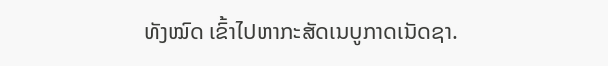ທັງໝົດ ເຂົ້າໄປຫາກະສັດເນບູກາດເນັດຊາ.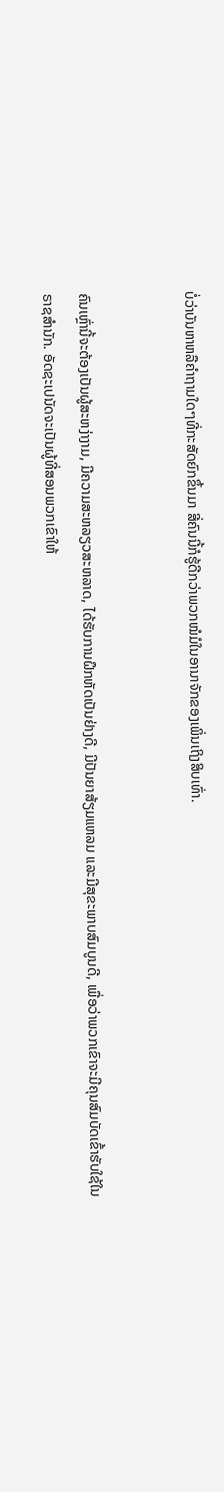ບໍ່ວ່າບັນຫາຫລືຄຳຖາມໃດໆທີ່ກະສັດຍົກຂຶ້ນມາ ສີ່ຄົນນີ້ກໍຮູ້ດີກວ່າພວກໝໍມໍໃນອານາຈັກຂອງເພິ່ນເຖິງສິບເທົ່າ.


ຄົນເຫຼົ່ານີ້ຈະຕ້ອງເປັນຜູ້ສະຫງ່າງາມ, ມີຄວາມສະຫລຽວສະຫລາດ, ໄດ້ຮັບການຝຶກຫັດເປັນຢ່າງດີ, ມີປັນຍາສ້ຽມແຫລມ ແລະມີສຸຂະພາບສົມບູນດີ, ເພື່ອວ່າພວກເຂົາຈະມີຄຸນສົມບັດເຂົ້າຮັບໃຊ້ໃນຣາຊສຳນັກ. ອັດຊະເປນັດຈະເປັນຜູ້ທີ່ສອນພວກເຂົາໃຫ້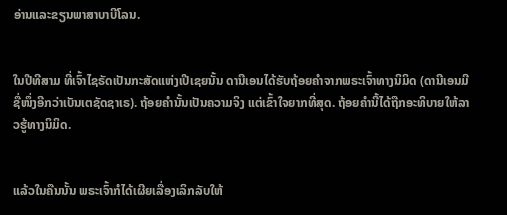ອ່ານແລະຂຽນພາສາບາບີໂລນ.


ໃນປີທີສາມ ທີ່ເຈົ້າໄຊຣັດເປັນກະສັດແຫ່ງເປີເຊຍນັ້ນ ດານີເອນໄດ້ຮັບຖ້ອຍຄຳຈາກພຣະເຈົ້າທາງນິມິດ (ດານີເອນມີຊື່ໜຶ່ງອີກວ່າເບັນເຕຊັດຊາເຣ). ຖ້ອຍຄຳນັ້ນເປັນຄວາມຈິງ ແຕ່ເຂົ້າໃຈຍາກທີ່ສຸດ. ຖ້ອຍຄຳນີ້ໄດ້ຖືກອະທິບາຍໃຫ້ລາວຮູ້ທາງນິມິດ.


ແລ້ວໃນຄືນນັ້ນ ພຣະເຈົ້າກໍໄດ້ເຜີຍເລື່ອງເລິກລັບໃຫ້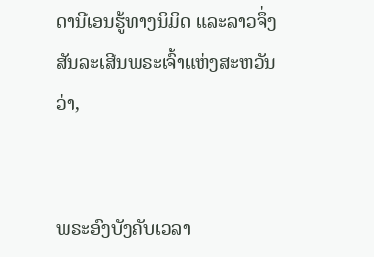ດານີເອນຮູ້ທາງນິມິດ ແລະລາວຈຶ່ງສັນລະເສີນພຣະເຈົ້າແຫ່ງສະຫວັນວ່າ,


ພຣະອົງບັງຄັບເວລາ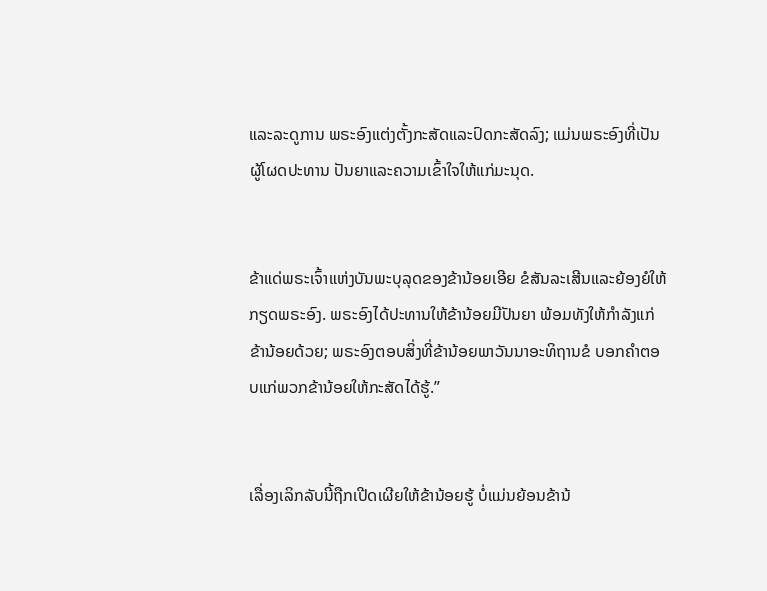ແລະລະດູການ ພຣະອົງແຕ່ງຕັ້ງກະສັດແລະປົດກະສັດລົງ; ແມ່ນພຣະອົງທີ່ເປັນຜູ້ໂຜດປະທານ ປັນຍາແລະຄວາມເຂົ້າໃຈໃຫ້ແກ່ມະນຸດ.


ຂ້າແດ່ພຣະເຈົ້າແຫ່ງບັນພະບຸລຸດຂອງຂ້ານ້ອຍເອີຍ ຂໍສັນລະເສີນແລະຍ້ອງຍໍໃຫ້ກຽດພຣະອົງ. ພຣະອົງໄດ້ປະທານໃຫ້ຂ້ານ້ອຍມີປັນຍາ ພ້ອມທັງໃຫ້ກຳລັງແກ່ຂ້ານ້ອຍດ້ວຍ; ພຣະອົງຕອບສິ່ງທີ່ຂ້ານ້ອຍພາວັນນາອະທິຖານຂໍ ບອກຄຳຕອບແກ່ພວກຂ້ານ້ອຍໃຫ້ກະສັດໄດ້ຮູ້.”


ເລື່ອງເລິກລັບນີ້ຖືກເປີດເຜີຍໃຫ້ຂ້ານ້ອຍຮູ້ ບໍ່ແມ່ນຍ້ອນຂ້ານ້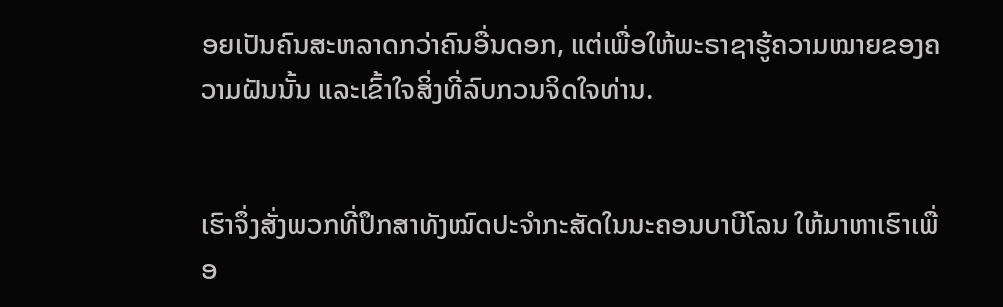ອຍເປັນຄົນສະຫລາດກວ່າຄົນອື່ນດອກ, ແຕ່ເພື່ອໃຫ້ພະຣາຊາຮູ້ຄວາມໝາຍຂອງຄວາມຝັນນັ້ນ ແລະເຂົ້າໃຈສິ່ງທີ່ລົບກວນຈິດໃຈທ່ານ.


ເຮົາຈຶ່ງສັ່ງພວກທີ່ປຶກສາທັງໝົດປະຈຳກະສັດໃນນະຄອນບາບີໂລນ ໃຫ້ມາຫາເຮົາເພື່ອ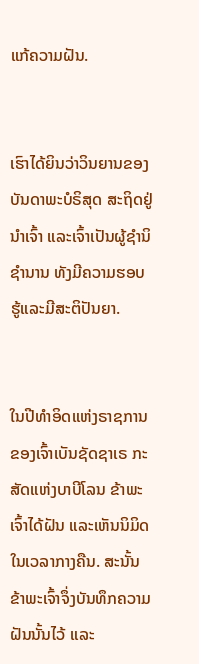ແກ້ຄວາມຝັນ.


ເຮົາໄດ້ຍິນວ່າວິນຍານຂອງບັນດາພະບໍຣິສຸດ ສະຖິດຢູ່ນຳເຈົ້າ ແລະເຈົ້າເປັນຜູ້ຊຳນິຊຳນານ ທັງມີຄວາມຮອບຮູ້ແລະມີສະຕິປັນຍາ.


ໃນປີທຳອິດແຫ່ງຣາຊການຂອງເຈົ້າເບັນຊັດຊາເຣ ກະສັດແຫ່ງບາບີໂລນ ຂ້າພະເຈົ້າໄດ້ຝັນ ແລະເຫັນນິມິດໃນເວລາກາງຄືນ. ສະນັ້ນ ຂ້າພະເຈົ້າຈຶ່ງບັນທຶກຄວາມຝັນນັ້ນໄວ້ ແລະ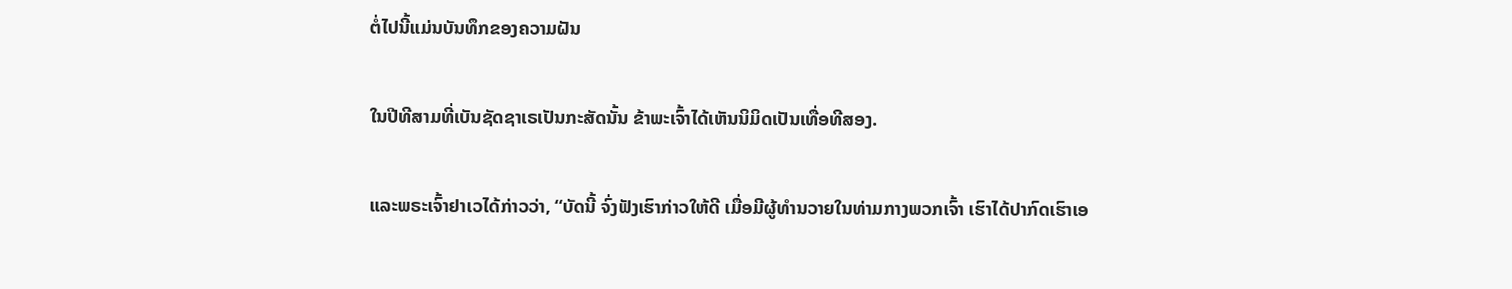ຕໍ່ໄປນີ້ແມ່ນບັນທຶກຂອງຄວາມຝັນ


ໃນປີທີສາມທີ່ເບັນຊັດຊາເຣເປັນກະສັດນັ້ນ ຂ້າພະເຈົ້າໄດ້ເຫັນນິມິດເປັນເທື່ອທີສອງ.


ແລະພຣະເຈົ້າຢາເວໄດ້ກ່າວວ່າ, “ບັດນີ້ ຈົ່ງຟັງເຮົາກ່າວໃຫ້ດີ ເມື່ອມີຜູ້ທຳນວາຍໃນທ່າມກາງພວກເຈົ້າ ເຮົາໄດ້ປາກົດເຮົາເອ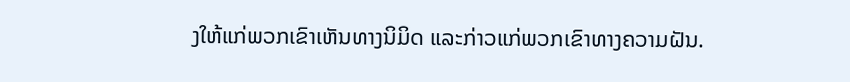ງໃຫ້ແກ່ພວກເຂົາເຫັນທາງນິມິດ ແລະກ່າວແກ່ພວກເຂົາທາງຄວາມຝັນ.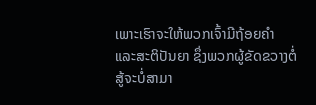ເພາະເຮົາຈະໃຫ້ພວກເຈົ້າມີຖ້ອຍຄຳ ແລະສະຕິປັນຍາ ຊຶ່ງພວກຜູ້ຂັດຂວາງຕໍ່ສູ້ຈະບໍ່ສາມາ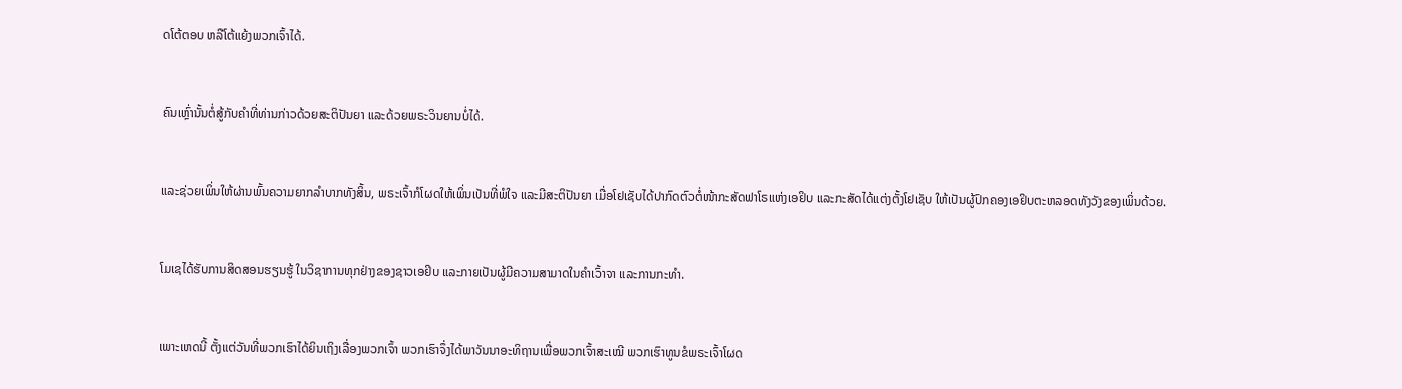ດໂຕ້ຕອບ ຫລືໂຕ້ແຍ້ງພວກເຈົ້າໄດ້.


ຄົນເຫຼົ່ານັ້ນຕໍ່ສູ້ກັບຄຳທີ່ທ່ານກ່າວດ້ວຍສະຕິປັນຍາ ແລະດ້ວຍພຣະວິນຍານບໍ່ໄດ້.


ແລະຊ່ວຍເພິ່ນໃຫ້ຜ່ານພົ້ນຄວາມຍາກລຳບາກທັງສິ້ນ, ພຣະເຈົ້າກໍໂຜດໃຫ້ເພິ່ນເປັນທີ່ພໍໃຈ ແລະມີສະຕິປັນຍາ ເມື່ອໂຢເຊັບໄດ້ປາກົດຕົວຕໍ່ໜ້າກະສັດຟາໂຣແຫ່ງເອຢິບ ແລະກະສັດໄດ້ແຕ່ງຕັ້ງໂຢເຊັບ ໃຫ້ເປັນຜູ້ປົກຄອງເອຢິບຕະຫລອດທັງວັງຂອງເພິ່ນດ້ວຍ.


ໂມເຊໄດ້ຮັບການສິດສອນຮຽນຮູ້ ໃນວິຊາການທຸກຢ່າງຂອງຊາວເອຢິບ ແລະກາຍເປັນຜູ້ມີຄວາມສາມາດໃນຄຳເວົ້າຈາ ແລະການກະທຳ.


ເພາະເຫດນີ້ ຕັ້ງແຕ່ວັນທີ່ພວກເຮົາໄດ້ຍິນເຖິງເລື່ອງພວກເຈົ້າ ພວກເຮົາຈຶ່ງໄດ້ພາວັນນາອະທິຖານເພື່ອພວກເຈົ້າສະເໝີ ພວກເຮົາທູນຂໍພຣະເຈົ້າໂຜດ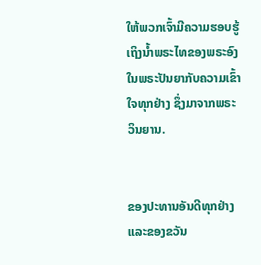ໃຫ້ພວກເຈົ້າມີຄວາມຮອບຮູ້ເຖິງນໍ້າພຣະໄທຂອງພຣະອົງ ໃນພຣະປັນຍາກັບຄວາມເຂົ້າໃຈທຸກຢ່າງ ຊຶ່ງມາຈາກພຣະວິນຍານ.


ຂອງປະທານອັນດີທຸກຢ່າງ ແລະຂອງຂວັນ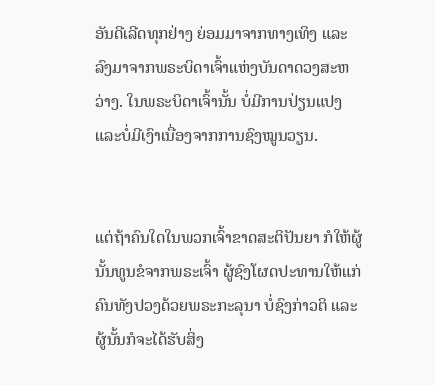ອັນດີເລີດທຸກຢ່າງ ຍ່ອມມາຈາກທາງເທິງ ແລະລົງມາຈາກພຣະບິດາເຈົ້າແຫ່ງບັນດາດວງສະຫວ່າງ. ໃນພຣະບິດາເຈົ້ານັ້ນ ບໍ່ມີການປ່ຽນແປງ ແລະບໍ່ມີເງົາເນື່ອງຈາກການຊົງໝູນວຽນ.


ແຕ່ຖ້າຄົນໃດໃນພວກເຈົ້າຂາດສະຕິປັນຍາ ກໍໃຫ້ຜູ້ນັ້ນທູນຂໍຈາກພຣະເຈົ້າ ຜູ້ຊົງໂຜດປະທານໃຫ້ແກ່ຄົນທັງປວງດ້ວຍພຣະກະລຸນາ ບໍ່ຊົງກ່າວຕິ ແລະຜູ້ນັ້ນກໍຈະໄດ້ຮັບສິ່ງ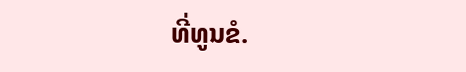ທີ່ທູນຂໍ.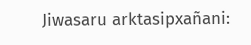Jiwasaru arktasipxañani: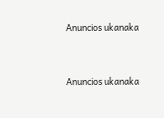Anuncios ukanaka


Anuncios ukanaka